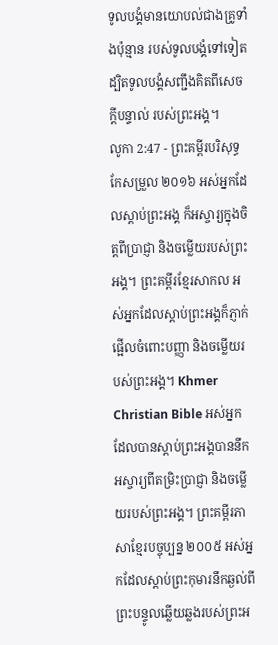ទូលបង្គំមានយោបល់ជាងគ្រូទាំងប៉ុន្មាន របស់ទូលបង្គំទៅទៀត ដ្បិតទូលបង្គំសញ្ជឹងគិតពីសេចក្ដីបន្ទាល់ របស់ព្រះអង្គ។
លូកា 2:47 - ព្រះគម្ពីរបរិសុទ្ធកែសម្រួល ២០១៦ អស់អ្នកដែលស្តាប់ព្រះអង្គ ក៏អស្ចារ្យក្នុងចិត្តពីប្រាជ្ញា និងចម្លើយរបស់ព្រះអង្គ។ ព្រះគម្ពីរខ្មែរសាកល អស់អ្នកដែលស្ដាប់ព្រះអង្គក៏ភ្ញាក់ផ្អើលចំពោះបញ្ញា និងចម្លើយរបស់ព្រះអង្គ។ Khmer Christian Bible អស់អ្នកដែលបានស្ដាប់ព្រះអង្គបាននឹកអស្ចារ្យពីតម្រិះប្រាជ្ញា និងចម្លើយរបស់ព្រះអង្គ។ ព្រះគម្ពីរភាសាខ្មែរបច្ចុប្បន្ន ២០០៥ អស់អ្នកដែលស្ដាប់ព្រះកុមារនឹកឆ្ងល់ពីព្រះបន្ទូលឆ្លើយឆ្លងរបស់ព្រះអ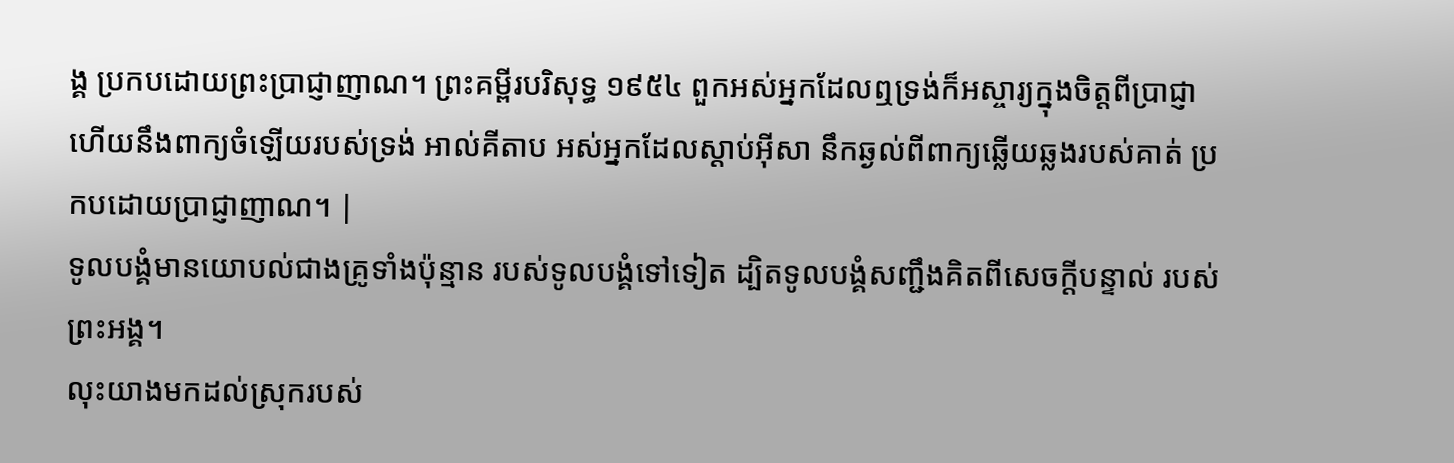ង្គ ប្រកបដោយព្រះប្រាជ្ញាញាណ។ ព្រះគម្ពីរបរិសុទ្ធ ១៩៥៤ ពួកអស់អ្នកដែលឮទ្រង់ក៏អស្ចារ្យក្នុងចិត្តពីប្រាជ្ញា ហើយនឹងពាក្យចំឡើយរបស់ទ្រង់ អាល់គីតាប អស់អ្នកដែលស្ដាប់អ៊ីសា នឹកឆ្ងល់ពីពាក្យឆ្លើយឆ្លងរបស់គាត់ ប្រកបដោយប្រាជ្ញាញាណ។ |
ទូលបង្គំមានយោបល់ជាងគ្រូទាំងប៉ុន្មាន របស់ទូលបង្គំទៅទៀត ដ្បិតទូលបង្គំសញ្ជឹងគិតពីសេចក្ដីបន្ទាល់ របស់ព្រះអង្គ។
លុះយាងមកដល់ស្រុករបស់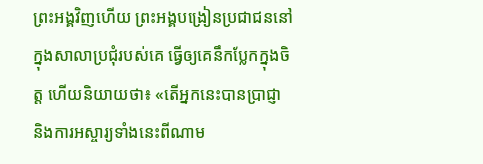ព្រះអង្គវិញហើយ ព្រះអង្គបង្រៀនប្រជាជននៅក្នុងសាលាប្រជុំរបស់គេ ធ្វើឲ្យគេនឹកប្លែកក្នុងចិត្ត ហើយនិយាយថា៖ «តើអ្នកនេះបានប្រាជ្ញា និងការអស្ចារ្យទាំងនេះពីណាម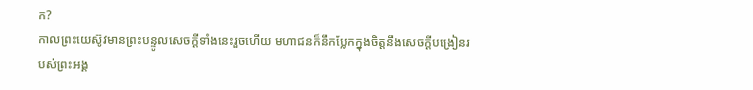ក?
កាលព្រះយេស៊ូវមានព្រះបន្ទូលសេចក្តីទាំងនេះរួចហើយ មហាជនក៏នឹកប្លែកក្នុងចិត្តនឹងសេចក្តីបង្រៀនរបស់ព្រះអង្គ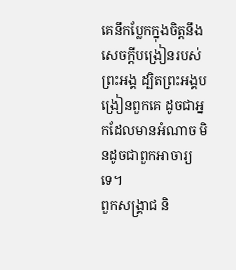គេនឹកប្លែកក្នុងចិត្តនឹងសេចក្តីបង្រៀនរបស់ព្រះអង្គ ដ្បិតព្រះអង្គបង្រៀនពួកគេ ដូចជាអ្នកដែលមានអំណាច មិនដូចជាពួកអាចារ្យទេ។
ពួកសង្គ្រាជ និ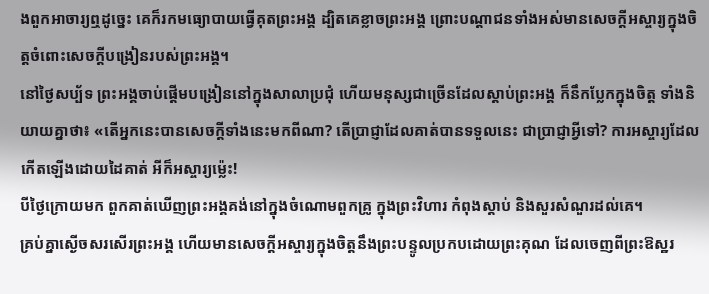ងពួកអាចារ្យឮដូច្នេះ គេក៏រកមធ្យោបាយធ្វើគុតព្រះអង្គ ដ្បិតគេខ្លាចព្រះអង្គ ព្រោះបណ្តាជនទាំងអស់មានសេចក្តីអស្ចារ្យក្នុងចិត្តចំពោះសេចក្តីបង្រៀនរបស់ព្រះអង្គ។
នៅថ្ងៃសប្ប័ទ ព្រះអង្គចាប់ផ្ដើមបង្រៀននៅក្នុងសាលាប្រជុំ ហើយមនុស្សជាច្រើនដែលស្តាប់ព្រះអង្គ ក៏នឹកប្លែកក្នុងចិត្ត ទាំងនិយាយគ្នាថា៖ «តើអ្នកនេះបានសេចក្តីទាំងនេះមកពីណា? តើប្រាជ្ញាដែលគាត់បានទទួលនេះ ជាប្រាជ្ញាអ្វីទៅ? ការអស្ចារ្យដែលកើតឡើងដោយដៃគាត់ អីក៏អស្ចារ្យម៉្លេះ!
បីថ្ងៃក្រោយមក ពួកគាត់ឃើញព្រះអង្គគង់នៅក្នុងចំណោមពួកគ្រូ ក្នុងព្រះវិហារ កំពុងស្តាប់ និងសួរសំណួរដល់គេ។
គ្រប់គ្នាស្ងើចសរសើរព្រះអង្គ ហើយមានសេចក្ដីអស្ចារ្យក្នុងចិត្តនឹងព្រះបន្ទូលប្រកបដោយព្រះគុណ ដែលចេញពីព្រះឱស្ឋរ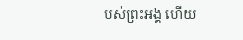បស់ព្រះអង្គ ហើយ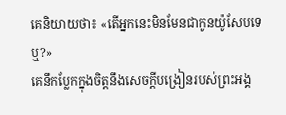គេនិយាយថា៖ «តើអ្នកនេះមិនមែនជាកូនយ៉ូសែបទេឬ?»
គេនឹកប្លែកក្នុងចិត្តនឹងសេចក្តីបង្រៀនរបស់ព្រះអង្គ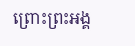ព្រោះព្រះអង្គ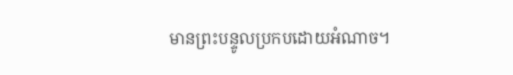មានព្រះបន្ទូលប្រកបដោយអំណាច។